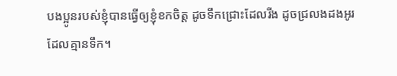បងប្អូនរបស់ខ្ញុំបានធ្វើឲ្យខ្ញុំខកចិត្ត ដូចទឹកជ្រោះដែលរីង ដូចជ្រលងដងអូរដែលគ្មានទឹក។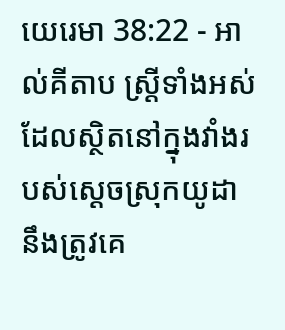យេរេមា 38:22 - អាល់គីតាប ស្ត្រីទាំងអស់ដែលស្ថិតនៅក្នុងវាំងរបស់ស្ដេចស្រុកយូដា នឹងត្រូវគេ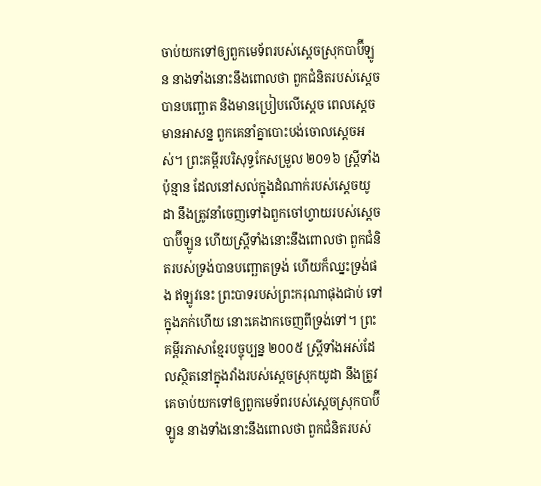ចាប់យកទៅឲ្យពួកមេទ័ពរបស់ស្ដេចស្រុកបាប៊ីឡូន នាងទាំងនោះនឹងពោលថា ពួកជំនិតរបស់ស្តេចបានបញ្ឆោត និងមានប្រៀបលើស្តេច ពេលស្តេចមានអាសន្ន ពួកគេនាំគ្នាបោះបង់ចោលស្តេចអស់។ ព្រះគម្ពីរបរិសុទ្ធកែសម្រួល ២០១៦ ស្ត្រីទាំងប៉ុន្មាន ដែលនៅសល់ក្នុងដំណាក់របស់ស្តេចយូដា នឹងត្រូវនាំចេញទៅឯពួកចៅហ្វាយរបស់ស្តេចបាប៊ីឡូន ហើយស្ត្រីទាំងនោះនឹងពោលថា ពួកជំនិតរបស់ទ្រង់បានបញ្ឆោតទ្រង់ ហើយក៏ឈ្នះទ្រង់ផង ឥឡូវនេះ ព្រះបាទរបស់ព្រះករុណាផុងជាប់ ទៅក្នុងភក់ហើយ នោះគេងាកចេញពីទ្រង់ទៅ។ ព្រះគម្ពីរភាសាខ្មែរបច្ចុប្បន្ន ២០០៥ ស្ត្រីទាំងអស់ដែលស្ថិតនៅក្នុងវាំងរបស់ស្ដេចស្រុកយូដា នឹងត្រូវគេចាប់យកទៅឲ្យពួកមេទ័ពរបស់ស្ដេចស្រុកបាប៊ីឡូន នាងទាំងនោះនឹងពោលថា ពួកជំនិតរបស់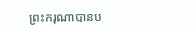ព្រះករុណាបានប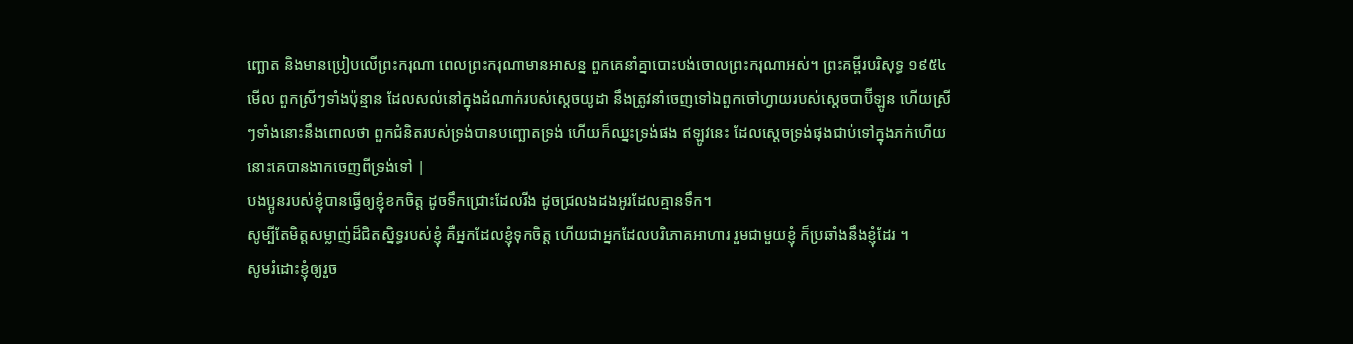ញ្ឆោត និងមានប្រៀបលើព្រះករុណា ពេលព្រះករុណាមានអាសន្ន ពួកគេនាំគ្នាបោះបង់ចោលព្រះករុណាអស់។ ព្រះគម្ពីរបរិសុទ្ធ ១៩៥៤ មើល ពួកស្រីៗទាំងប៉ុន្មាន ដែលសល់នៅក្នុងដំណាក់របស់ស្តេចយូដា នឹងត្រូវនាំចេញទៅឯពួកចៅហ្វាយរបស់ស្តេចបាប៊ីឡូន ហើយស្រីៗទាំងនោះនឹងពោលថា ពួកជំនិតរបស់ទ្រង់បានបញ្ឆោតទ្រង់ ហើយក៏ឈ្នះទ្រង់ផង ឥឡូវនេះ ដែលស្ដេចទ្រង់ផុងជាប់ទៅក្នុងភក់ហើយ នោះគេបានងាកចេញពីទ្រង់ទៅ |
បងប្អូនរបស់ខ្ញុំបានធ្វើឲ្យខ្ញុំខកចិត្ត ដូចទឹកជ្រោះដែលរីង ដូចជ្រលងដងអូរដែលគ្មានទឹក។
សូម្បីតែមិត្តសម្លាញ់ដ៏ជិតស្និទ្ធរបស់ខ្ញុំ គឺអ្នកដែលខ្ញុំទុកចិត្ត ហើយជាអ្នកដែលបរិភោគអាហារ រួមជាមួយខ្ញុំ ក៏ប្រឆាំងនឹងខ្ញុំដែរ ។
សូមរំដោះខ្ញុំឲ្យរួច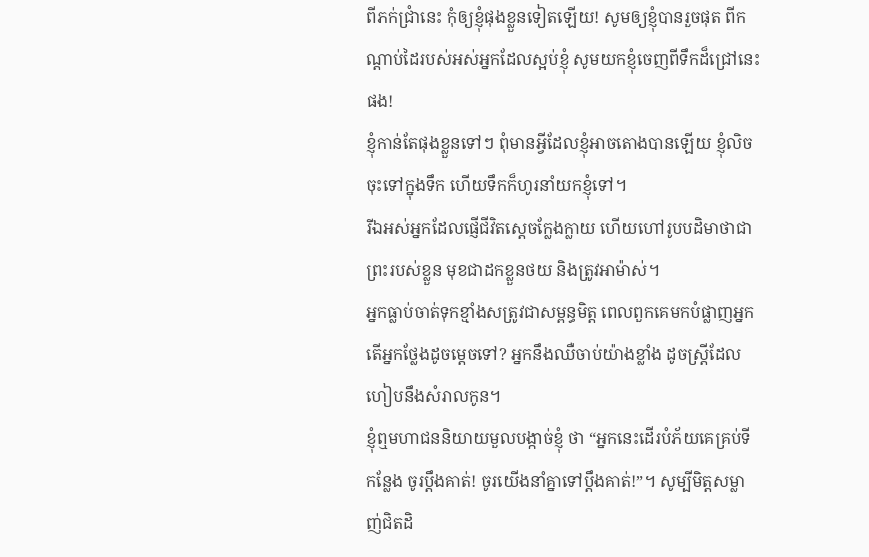ពីភក់ជ្រាំនេះ កុំឲ្យខ្ញុំផុងខ្លួនទៀតឡើយ! សូមឲ្យខ្ញុំបានរួចផុត ពីកណ្ដាប់ដៃរបស់អស់អ្នកដែលស្អប់ខ្ញុំ សូមយកខ្ញុំចេញពីទឹកដ៏ជ្រៅនេះផង!
ខ្ញុំកាន់តែផុងខ្លួនទៅៗ ពុំមានអ្វីដែលខ្ញុំអាចតោងបានឡើយ ខ្ញុំលិចចុះទៅក្នុងទឹក ហើយទឹកក៏ហូរនាំយកខ្ញុំទៅ។
រីឯអស់អ្នកដែលផ្ញើជីវិតស្តេចក្លែងក្លាយ ហើយហៅរូបបដិមាថាជាព្រះរបស់ខ្លួន មុខជាដកខ្លួនថយ និងត្រូវអាម៉ាស់។
អ្នកធ្លាប់ចាត់ទុកខ្មាំងសត្រូវជាសម្ពន្ធមិត្ត ពេលពួកគេមកបំផ្លាញអ្នក តើអ្នកថ្លែងដូចម្ដេចទៅ? អ្នកនឹងឈឺចាប់យ៉ាងខ្លាំង ដូចស្ត្រីដែលហៀបនឹងសំរាលកូន។
ខ្ញុំឮមហាជននិយាយមួលបង្កាច់ខ្ញុំ ថា “អ្នកនេះដើរបំភ័យគេគ្រប់ទីកន្លែង ចូរប្ដឹងគាត់! ចូរយើងនាំគ្នាទៅប្ដឹងគាត់!”។ សូម្បីមិត្តសម្លាញ់ជិតដិ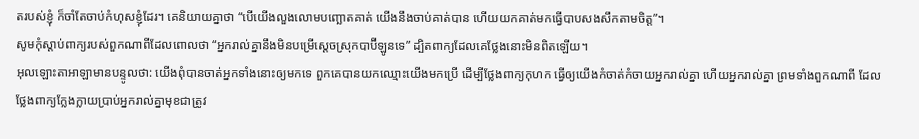តរបស់ខ្ញុំ ក៏ចាំតែចាប់កំហុសខ្ញុំដែរ។ គេនិយាយគ្នាថា “បើយើងលួងលោមបញ្ឆោតគាត់ យើងនឹងចាប់គាត់បាន ហើយយកគាត់មកធ្វើបាបសងសឹកតាមចិត្ត”។
សូមកុំស្ដាប់ពាក្យរបស់ពួកណាពីដែលពោលថា “អ្នករាល់គ្នានឹងមិនបម្រើស្ដេចស្រុកបាប៊ីឡូនទេ” ដ្បិតពាក្យដែលគេថ្លែងនោះមិនពិតឡើយ។
អុលឡោះតាអាឡាមានបន្ទូលថា: យើងពុំបានចាត់អ្នកទាំងនោះឲ្យមកទេ ពួកគេបានយកឈ្មោះយើងមកប្រើ ដើម្បីថ្លែងពាក្យកុហក ធ្វើឲ្យយើងកំចាត់កំចាយអ្នករាល់គ្នា ហើយអ្នករាល់គ្នា ព្រមទាំងពួកណាពី ដែលថ្លែងពាក្យក្លែងក្លាយប្រាប់អ្នករាល់គ្នាមុខជាត្រូវ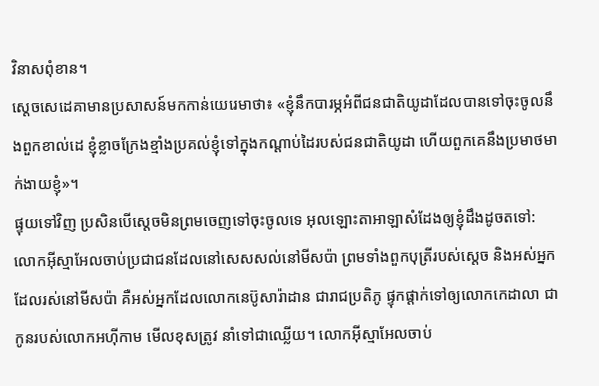វិនាសពុំខាន។
ស្តេចសេដេគាមានប្រសាសន៍មកកាន់យេរេមាថា៖ «ខ្ញុំនឹកបារម្ភអំពីជនជាតិយូដាដែលបានទៅចុះចូលនឹងពួកខាល់ដេ ខ្ញុំខ្លាចក្រែងខ្មាំងប្រគល់ខ្ញុំទៅក្នុងកណ្ដាប់ដៃរបស់ជនជាតិយូដា ហើយពួកគេនឹងប្រមាថមាក់ងាយខ្ញុំ»។
ផ្ទុយទៅវិញ ប្រសិនបើស្តេចមិនព្រមចេញទៅចុះចូលទេ អុលឡោះតាអាឡាសំដែងឲ្យខ្ញុំដឹងដូចតទៅ:
លោកអ៊ីស្មាអែលចាប់ប្រជាជនដែលនៅសេសសល់នៅមីសប៉ា ព្រមទាំងពួកបុត្រីរបស់ស្ដេច និងអស់អ្នកដែលរស់នៅមីសប៉ា គឺអស់អ្នកដែលលោកនេប៊ូសារ៉ាដាន ជារាជប្រតិភូ ផ្ទុកផ្ដាក់ទៅឲ្យលោកកេដាលា ជាកូនរបស់លោកអហ៊ីកាម មើលខុសត្រូវ នាំទៅជាឈ្លើយ។ លោកអ៊ីស្មាអែលចាប់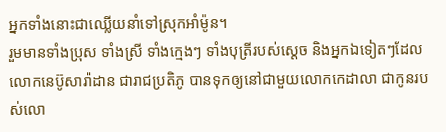អ្នកទាំងនោះជាឈ្លើយនាំទៅស្រុកអាំម៉ូន។
រួមមានទាំងប្រុស ទាំងស្រី ទាំងក្មេងៗ ទាំងបុត្រីរបស់ស្ដេច និងអ្នកឯទៀតៗដែលលោកនេប៊ូសារ៉ាដាន ជារាជប្រតិភូ បានទុកឲ្យនៅជាមួយលោកកេដាលា ជាកូនរបស់លោ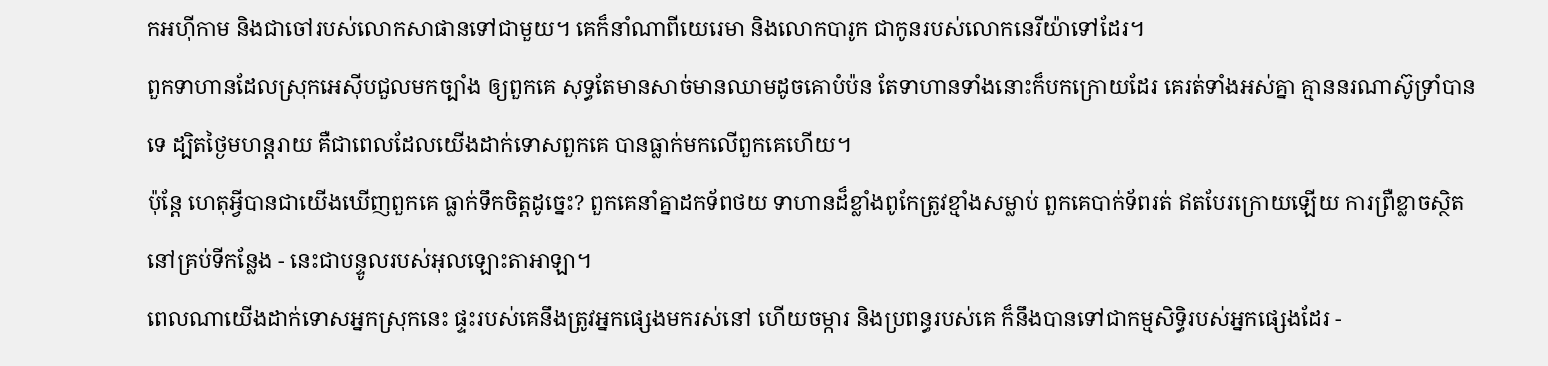កអហ៊ីកាម និងជាចៅរបស់លោកសាផានទៅជាមួយ។ គេក៏នាំណាពីយេរេមា និងលោកបារូក ជាកូនរបស់លោកនេរីយ៉ាទៅដែរ។
ពួកទាហានដែលស្រុកអេស៊ីបជួលមកច្បាំង ឲ្យពួកគេ សុទ្ធតែមានសាច់មានឈាមដូចគោបំប៉ន តែទាហានទាំងនោះក៏បកក្រោយដែរ គេរត់ទាំងអស់គ្នា គ្មាននរណាស៊ូទ្រាំបានទេ ដ្បិតថ្ងៃមហន្តរាយ គឺជាពេលដែលយើងដាក់ទោសពួកគេ បានធ្លាក់មកលើពួកគេហើយ។
ប៉ុន្តែ ហេតុអ្វីបានជាយើងឃើញពួកគេ ធ្លាក់ទឹកចិត្តដូច្នេះ? ពួកគេនាំគ្នាដកទ័ពថយ ទាហានដ៏ខ្លាំងពូកែត្រូវខ្មាំងសម្លាប់ ពួកគេបាក់ទ័ពរត់ ឥតបែរក្រោយឡើយ ការព្រឺខ្លាចស្ថិតនៅគ្រប់ទីកន្លែង - នេះជាបន្ទូលរបស់អុលឡោះតាអាឡា។
ពេលណាយើងដាក់ទោសអ្នកស្រុកនេះ ផ្ទះរបស់គេនឹងត្រូវអ្នកផ្សេងមករស់នៅ ហើយចម្ការ និងប្រពន្ធរបស់គេ ក៏នឹងបានទៅជាកម្មសិទ្ធិរបស់អ្នកផ្សេងដែរ -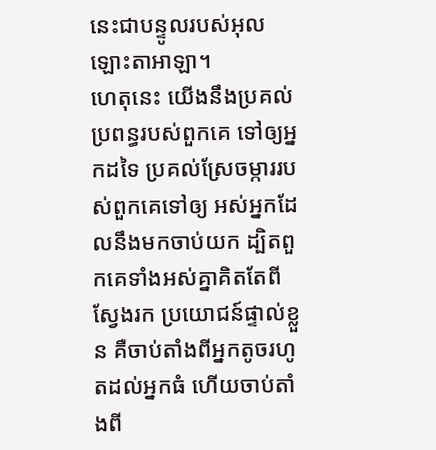នេះជាបន្ទូលរបស់អុលឡោះតាអាឡា។
ហេតុនេះ យើងនឹងប្រគល់ប្រពន្ធរបស់ពួកគេ ទៅឲ្យអ្នកដទៃ ប្រគល់ស្រែចម្ការរបស់ពួកគេទៅឲ្យ អស់អ្នកដែលនឹងមកចាប់យក ដ្បិតពួកគេទាំងអស់គ្នាគិតតែពីស្វែងរក ប្រយោជន៍ផ្ទាល់ខ្លួន គឺចាប់តាំងពីអ្នកតូចរហូតដល់អ្នកធំ ហើយចាប់តាំងពី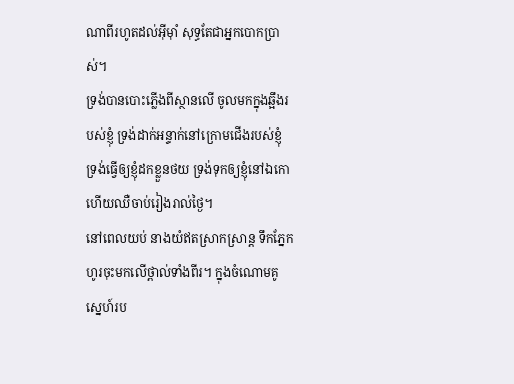ណាពីរហូតដល់អ៊ីមុាំ សុទ្ធតែជាអ្នកបោកប្រាស់។
ទ្រង់បានបោះភ្លើងពីស្ថានលើ ចូលមកក្នុងឆ្អឹងរបស់ខ្ញុំ ទ្រង់ដាក់អន្ទាក់នៅក្រោមជើងរបស់ខ្ញុំ ទ្រង់ធ្វើឲ្យខ្ញុំដកខ្លួនថយ ទ្រង់ទុកឲ្យខ្ញុំនៅឯកោ ហើយឈឺចាប់រៀងរាល់ថ្ងៃ។
នៅពេលយប់ នាងយំឥតស្រាកស្រាន្ត ទឹកភ្នែកហូរចុះមកលើថ្ពាល់ទាំងពីរ។ ក្នុងចំណោមគូស្នេហ៍រប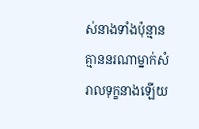ស់នាងទាំងប៉ុន្មាន គ្មាននរណាម្នាក់សំរាលទុក្ខនាងឡើយ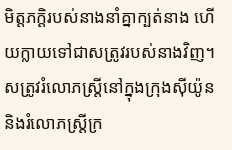មិត្តភក្ដិរបស់នាងនាំគ្នាក្បត់នាង ហើយក្លាយទៅជាសត្រូវរបស់នាងវិញ។
សត្រូវរំលោភស្ត្រីនៅក្នុងក្រុងស៊ីយ៉ូន និងរំលោភស្ត្រីក្រ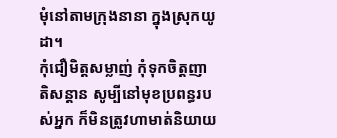មុំនៅតាមក្រុងនានា ក្នុងស្រុកយូដា។
កុំជឿមិត្តសម្លាញ់ កុំទុកចិត្តញាតិសន្ដាន សូម្បីនៅមុខប្រពន្ធរបស់អ្នក ក៏មិនត្រូវហាមាត់និយាយ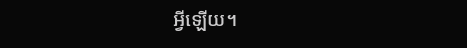អ្វីឡើយ។